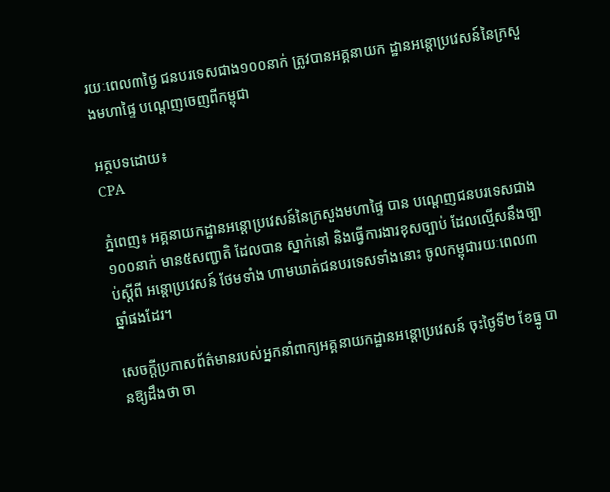រយៈពេល៣ថ្ងៃ ជនបរទេសជាង១០០នាក់ ត្រូវបានអគ្គនាយក ដ្ឋានអន្តោប្រវេសន៍នៃក្រសួងមហាផ្ទៃ បណ្តេញចេញពីកម្ពុជា

អត្ថបទដោយ៖
CPA

ភ្នំពេញ៖ អគ្គនាយកដ្ឋានអន្តោប្រវេសន៍នៃក្រសួងមហាផ្ទៃ បាន បណ្តេញជនបរទេសជាង១០០នាក់ មាន៥សញ្ជាតិ ដែលបាន ស្នាក់នៅ និងធ្វើការងារខុសច្បាប់ ដែលល្មើសនឹងច្បាប់ស្ដីពី អន្តោប្រវេសន៍ ថែមទាំង ហាមឃាត់ជនបរទេសទាំងនោះ ចូលកម្ពុជារយៈពេល៣ ឆ្នាំផងដែរ។

សេចក្តីប្រកាសព័ត៌មានរបស់អ្នកនាំពាក្យអគ្គនាយកដ្ឋានអន្តោប្រវេសន៍ ចុះថ្ងៃទី២ ខែធ្នូ បានឱ្យដឹងថា ចា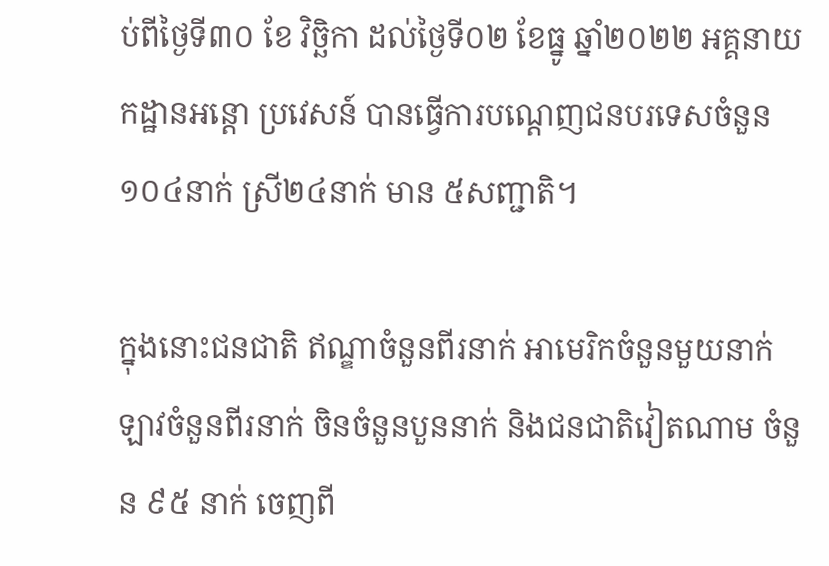ប់ពីថ្ងៃទី៣០ ខែ វិច្ឆិកា ដល់ថ្ងៃទី០២ ខែធ្នូ ឆ្នាំ២០២២ អគ្គនាយកដ្ឋានអន្តោ ប្រវេសន៍ បានធ្វើការបណ្ដេញជនបរទេសចំនួន១០៤នាក់ ស្រី២៤នាក់ មាន ៥សញ្ជាតិ។

ក្នុងនោះជនជាតិ ឥណ្ឌាចំនួនពីរនាក់ អាមេរិកចំនួនមួយនាក់ ឡាវចំនួនពីរនាក់ ចិនចំនួនបួននាក់ និងជនជាតិវៀតណាម ចំនួន ៩៥ នាក់ ចេញពី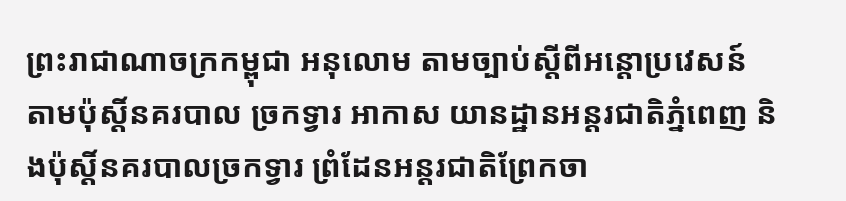ព្រះរាជាណាចក្រកម្ពុជា អនុលោម តាមច្បាប់ស្ដីពីអន្តោប្រវេសន៍ តាមប៉ុស្តិ៍នគរបាល ច្រកទ្វារ អាកាស យានដ្ឋានអន្តរជាតិភ្នំពេញ និងប៉ុស្តិ៍នគរបាលច្រកទ្វារ ព្រំដែនអន្តរជាតិព្រែកចា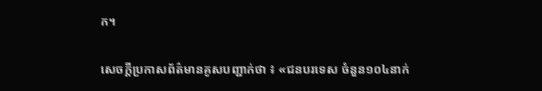ក។

សេចក្តីប្រកាសព័ត៌មានគូសបញ្ជាក់ថា ៖ «ជនបរទេស ចំនួន១០៤នាក់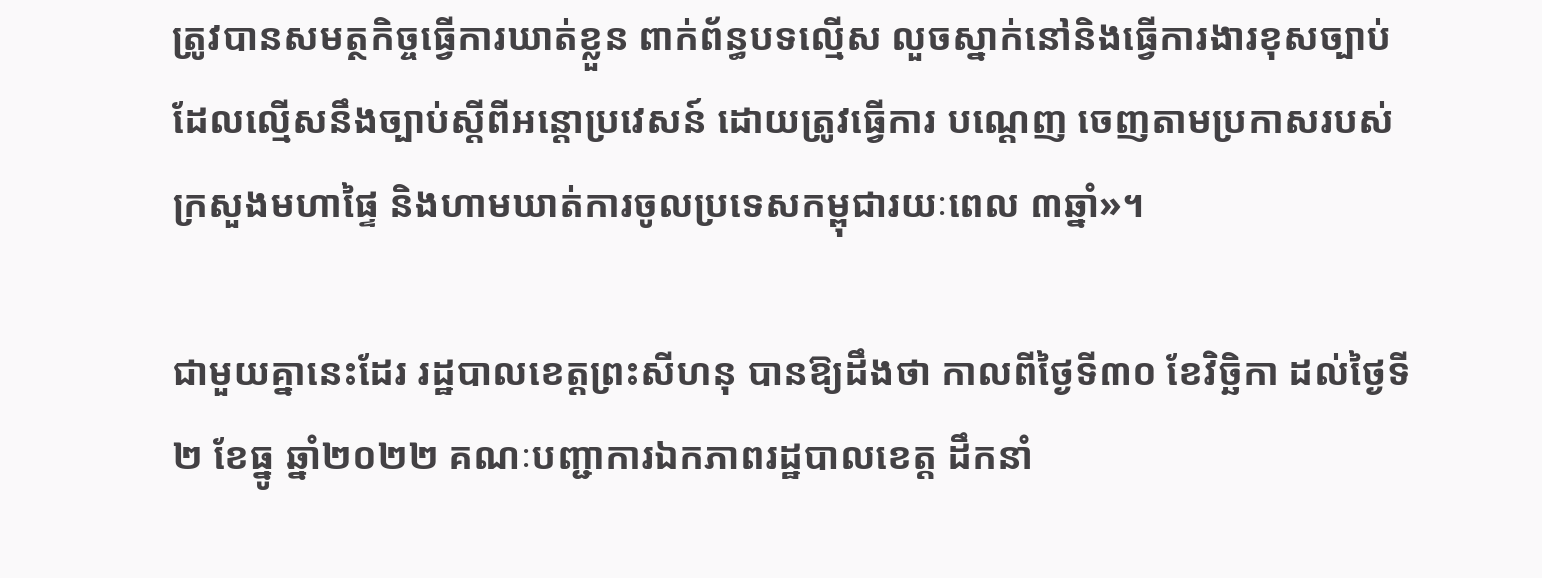ត្រូវបានសមត្ថកិច្ចធ្វើការឃាត់ខ្លួន ពាក់ព័ន្ធបទល្មើស លួចស្នាក់នៅនិងធ្វើការងារខុសច្បាប់ ដែលល្មើសនឹងច្បាប់ស្ដីពីអន្តោប្រវេសន៍ ដោយត្រូវធ្វើការ បណ្ដេញ ចេញតាមប្រកាសរបស់ក្រសួងមហាផ្ទៃ និងហាមឃាត់ការចូលប្រទេសកម្ពុជារយៈពេល ៣ឆ្នាំ»។

ជាមួយគ្នានេះដែរ រដ្ឋបាលខេត្តព្រះសីហនុ បានឱ្យដឹងថា កាលពីថ្ងៃទី៣០ ខែវិច្ឆិកា ដល់ថ្ងៃទី២ ខែធ្នូ ឆ្នាំ២០២២ គណៈបញ្ជាការឯកភាពរដ្ឋបាលខេត្ត ដឹកនាំ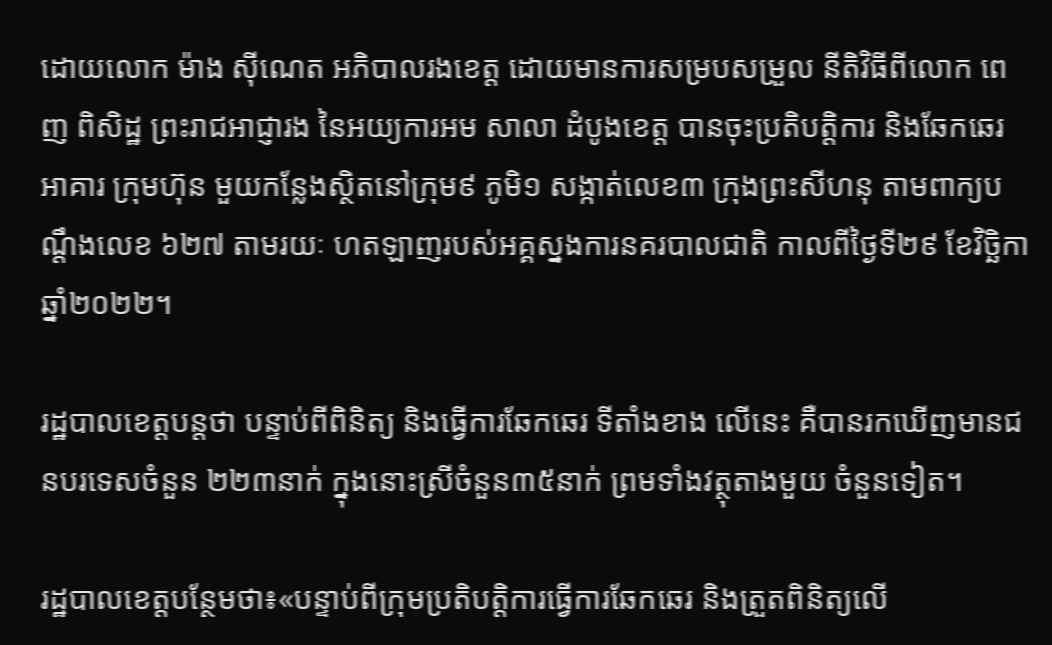ដោយលោក ម៉ាង ស៊ីណេត អភិបាលរងខេត្ត ដោយមានការសម្របសម្រួល នីតិវិធីពីលោក ពេញ ពិសិដ្ឋ ព្រះរាជអាជ្ញារង នៃអយ្យការអម សាលា ដំបូងខេត្ត បានចុះប្រតិបត្តិការ និងឆែកឆេរអាគារ ក្រុមហ៊ុន មួយកន្លែងស្ថិតនៅក្រុម៩ ភូមិ១ សង្កាត់លេខ៣ ក្រុងព្រះសីហនុ តាមពាក្យបណ្តឹងលេខ ៦២៧ តាមរយៈ ហតឡាញរបស់អគ្គស្នងការនគរបាលជាតិ កាលពីថ្ងៃទី២៩ ខែវិច្ឆិកា ឆ្នាំ២០២២។

រដ្ឋបាលខេត្តបន្តថា បន្ទាប់ពីពិនិត្យ និងធ្វើការឆែកឆេរ ទីតាំងខាង លើនេះ គឺបានរកឃើញមានជនបរទេសចំនួន ២២៣នាក់ ក្នុងនោះស្រីចំនួន៣៥នាក់ ព្រមទាំងវត្ថុតាងមួយ ចំនួនទៀត។

រដ្ឋបាលខេត្តបន្ថែមថា៖«បន្ទាប់ពីក្រុមប្រតិបត្តិការធ្វើការឆែកឆេរ និងត្រួតពិនិត្យលើ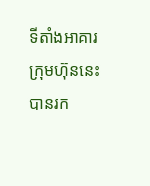ទីតាំងអាគារក្រុមហ៊ុននេះ បានរក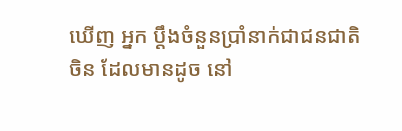ឃើញ អ្នក ប្តឹងចំនួនប្រាំនាក់ជាជនជាតិចិន ដែលមានដូច នៅ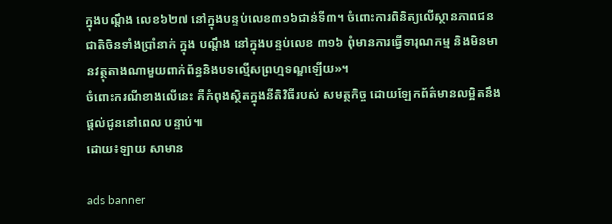ក្នុងបណ្តឹង លេខ៦២៧ នៅក្នុងបន្ទប់លេខ៣១៦ជាន់ទី៣។ ចំពោះការពិនិត្យលើស្ថានភាពជនជាតិចិនទាំងប្រាំនាក់ ក្នុង បណ្តឹង នៅក្នុងបន្ទប់លេខ ៣១៦ ពុំមានការធ្វើទារុណកម្ម និងមិនមានវត្ថុតាងណាមួយពាក់ព័ន្ធនិងបទល្មើសព្រហ្មទណ្ឌឡើយ»។
ចំពោះករណីខាងលើនេះ គឺកំពុងស្ថិតក្នុងនីតិវិធីរបស់ សមត្ថកិច្ច ដោយឡែកព័ត៌មានលម្អិតនឹងផ្តល់ជូននៅពេល បន្ទាប់៕
ដោយ៖ឡាយ សាមាន

ads banner